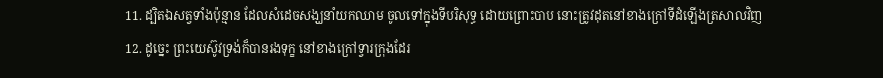11. ដ្បិតឯសត្វទាំងប៉ុន្មាន ដែលសំដេចសង្ឃនាំយកឈាម ចូលទៅក្នុងទីបរិសុទ្ធ ដោយព្រោះបាប នោះត្រូវដុតនៅខាងក្រៅទីដំឡើងត្រសាលវិញ
12. ដូច្នេះ ព្រះយេស៊ូវទ្រង់ក៏បានរងទុក្ខ នៅខាងក្រៅទ្វារក្រុងដែរ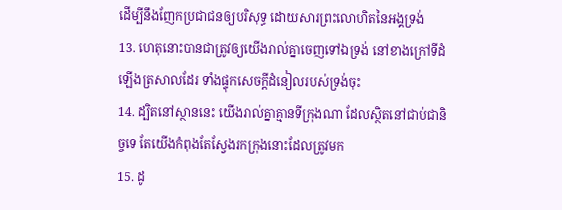ដើម្បីនឹងញែកប្រជាជនឲ្យបរិសុទ្ធ ដោយសារព្រះលោហិតនៃអង្គទ្រង់
13. ហេតុនោះបានជាត្រូវឲ្យយើងរាល់គ្នាចេញទៅឯទ្រង់ នៅខាងក្រៅទីដំឡើងត្រសាលដែរ ទាំងផ្ទុកសេចក្ដីដំនៀលរបស់ទ្រង់ចុះ
14. ដ្បិតនៅស្ថាននេះ យើងរាល់គ្នាគ្មានទីក្រុងណា ដែលស្ថិតនៅជាប់ជានិច្ចទេ តែយើងកំពុងតែស្វែងរកក្រុងនោះដែលត្រូវមក
15. ដូ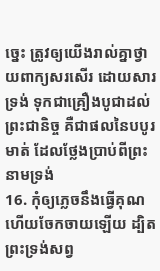ច្នេះ ត្រូវឲ្យយើងរាល់គ្នាថ្វាយពាក្យសរសើរ ដោយសារទ្រង់ ទុកជាគ្រឿងបូជាដល់ព្រះជានិច្ច គឺជាផលនៃបបូរមាត់ ដែលថ្លែងប្រាប់ពីព្រះនាមទ្រង់
16. កុំឲ្យភ្លេចនឹងធ្វើគុណ ហើយចែកចាយឡើយ ដ្បិតព្រះទ្រង់សព្វ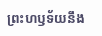ព្រះហឫទ័យនឹង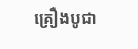គ្រឿងបូជា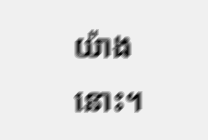យ៉ាងនោះ។